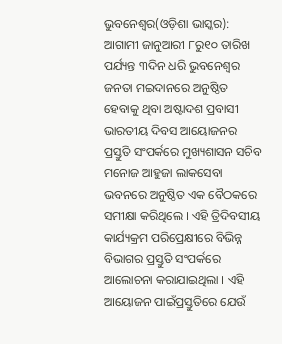ଭୁବନେଶ୍ୱର(ଓଡ଼ିଶା ଭାସ୍କର): ଆଗାମୀ ଜାନୁଆରୀ ୮ରୁ୧୦ ତାରିଖ ପର୍ଯ୍ୟନ୍ତ ୩ଦିନ ଧରି ଭୁବନେଶ୍ୱର ଜନତା ମଇଦାନରେ ଅନୁଷ୍ଠିତ ହେବାକୁ ଥିବା ଅଷ୍ଟାଦଶ ପ୍ରବାସୀ ଭାରତୀୟ ଦିବସ ଆୟୋଜନର ପ୍ରସ୍ତୁତି ସଂପର୍କରେ ମୁଖ୍ୟଶାସନ ସଚିବ ମନୋଜ ଆହୁଜା ଲାକସେବା ଭବନରେ ଅନୁଷ୍ଠିତ ଏକ ବୈଠକରେ ସମୀକ୍ଷା କରିଥିଲେ । ଏହି ତ୍ରିଦିବସୀୟ କାର୍ଯ୍ୟକ୍ରମ ପରିପ୍ରେକ୍ଷୀରେ ବିଭିନ୍ନ ବିଭାଗର ପ୍ରସ୍ତୁତି ସଂପର୍କରେ ଆଲୋଚନା କରାଯାଇଥିଲା । ଏହି ଆୟୋଜନ ପାଇଁପ୍ରସ୍ତୁତିରେ ଯେଉଁ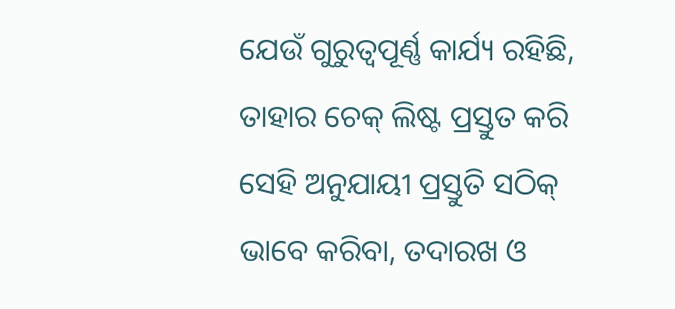ଯେଉଁ ଗୁରୁତ୍ୱପୂର୍ଣ୍ଣ କାର୍ଯ୍ୟ ରହିଛି, ତାହାର ଚେକ୍ ଲିଷ୍ଟ ପ୍ରସ୍ତୁତ କରି ସେହି ଅନୁଯାୟୀ ପ୍ରସ୍ତୁତି ସଠିକ୍ ଭାବେ କରିବା, ତଦାରଖ ଓ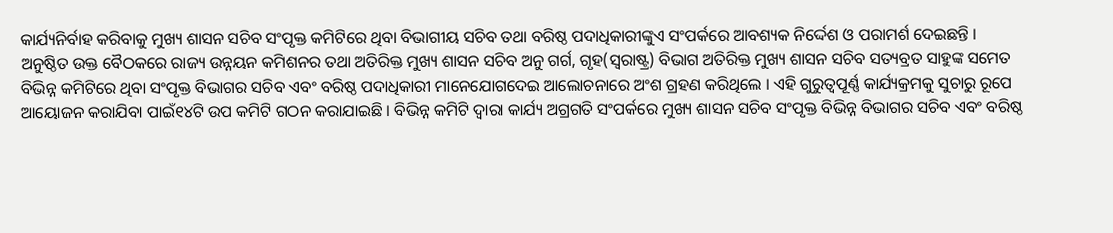କାର୍ଯ୍ୟନିର୍ବାହ କରିବାକୁ ମୁଖ୍ୟ ଶାସନ ସଚିବ ସଂପୃକ୍ତ କମିଟିରେ ଥିବା ବିଭାଗୀୟ ସଚିବ ତଥା ବରିଷ୍ଠ ପଦାଧିକାରୀଙ୍କୁଏ ସଂପର୍କରେ ଆବଶ୍ୟକ ନିର୍ଦ୍ଦେଶ ଓ ପରାମର୍ଶ ଦେଇଛନ୍ତି ।
ଅନୁଷ୍ଠିତ ଉକ୍ତ ବୈଠକରେ ରାଜ୍ୟ ଉନ୍ନୟନ କମିଶନର ତଥା ଅତିରିକ୍ତ ମୁଖ୍ୟ ଶାସନ ସଚିବ ଅନୁ ଗର୍ଗ, ଗୃହ(ସ୍ୱରାଷ୍ଟ୍ର) ବିଭାଗ ଅତିରିକ୍ତ ମୁଖ୍ୟ ଶାସନ ସଚିବ ସତ୍ୟବ୍ରତ ସାହୁଙ୍କ ସମେତ ବିଭିନ୍ନ କମିଟିରେ ଥିବା ସଂପୃକ୍ତ ବିଭାଗର ସଚିବ ଏବଂ ବରିଷ୍ଠ ପଦାଧିକାରୀ ମାନେଯୋଗଦେଇ ଆଲୋଚନାରେ ଅଂଶ ଗ୍ରହଣ କରିଥିଲେ । ଏହି ଗୁରୁତ୍ୱପୂର୍ଣ୍ଣ କାର୍ଯ୍ୟକ୍ରମକୁ ସୁଚାରୁ ରୂପେ ଆୟୋଜନ କରାଯିବା ପାଇଁ୧୪ଟି ଉପ କମିଟି ଗଠନ କରାଯାଇଛି । ବିଭିନ୍ନ କମିଟି ଦ୍ୱାରା କାର୍ଯ୍ୟ ଅଗ୍ରଗତି ସଂପର୍କରେ ମୁଖ୍ୟ ଶାସନ ସଚିବ ସଂପୃକ୍ତ ବିଭିନ୍ନ ବିଭାଗର ସଚିବ ଏବଂ ବରିଷ୍ଠ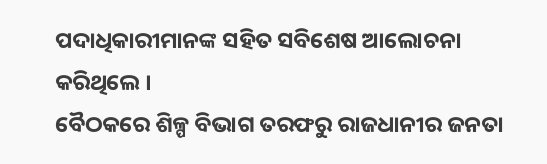ପଦାଧିକାରୀମାନଙ୍କ ସହିତ ସବିଶେଷ ଆଲୋଚନା କରିଥିଲେ ।
ବୈଠକରେ ଶିଳ୍ପ ବିଭାଗ ତରଫରୁ ରାଜଧାନୀର ଜନତା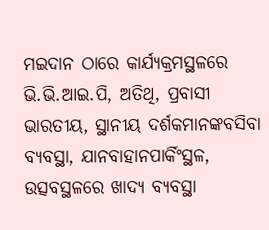ମଇଦାନ ଠାରେ କାର୍ଯ୍ୟକ୍ରମସ୍ଥଳରେ ଭି.ଭି.ଆଇ.ପି, ଅତିଥି, ପ୍ରବାସୀ ଭାରତୀୟ, ସ୍ଥାନୀୟ ଦର୍ଶକମାନଙ୍କବସିବା ବ୍ୟବସ୍ଥା, ଯାନବାହାନପାର୍କିଂସ୍ଥଳ, ଉତ୍ସବସ୍ଥଳରେ ଖାଦ୍ୟ ବ୍ୟବସ୍ଥା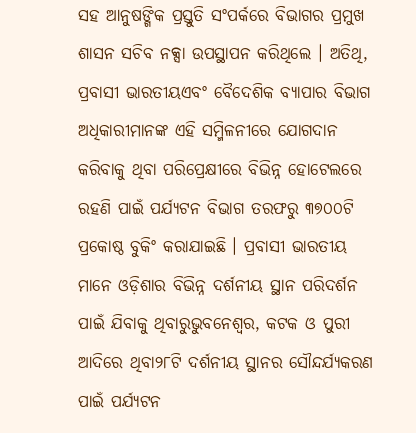ସହ ଆନୁଷଙ୍ଗିକ ପ୍ରସ୍ତୁତି ସଂପର୍କରେ ବିଭାଗର ପ୍ରମୁଖ ଶାସନ ସଚିବ ନକ୍ସା ଉପସ୍ଥାପନ କରିଥିଲେ । ଅତିଥି, ପ୍ରବାସୀ ଭାରତୀୟଏବଂ ବୈଦେଶିକ ବ୍ୟାପାର ବିଭାଗ ଅଧିକାରୀମାନଙ୍କ ଏହି ସମ୍ମିଳନୀରେ ଯୋଗଦାନ କରିବାକୁ ଥିବା ପରିପ୍ରେକ୍ଷୀରେ ବିଭିନ୍ନ ହୋଟେଲରେ ରହଣି ପାଇଁ ପର୍ଯ୍ୟଟନ ବିଭାଗ ତରଫରୁ ୩୭୦୦ଟି ପ୍ରକୋଷ୍ଠ ବୁକିଂ କରାଯାଇଛି । ପ୍ରବାସୀ ଭାରତୀୟ ମାନେ ଓଡ଼ିଶାର ବିଭିନ୍ନ ଦର୍ଶନୀୟ ସ୍ଥାନ ପରିଦର୍ଶନ ପାଇଁ ଯିବାକୁ ଥିବାରୁଭୁବନେଶ୍ୱର, କଟକ ଓ ପୁରୀ ଆଦିରେ ଥିବା୨୮ଟି ଦର୍ଶନୀୟ ସ୍ଥାନର ସୌନ୍ଦର୍ଯ୍ୟକରଣ ପାଇଁ ପର୍ଯ୍ୟଟନ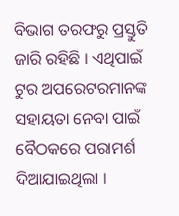ବିଭାଗ ତରଫରୁ ପ୍ରସ୍ତୁତି ଜାରି ରହିଛି । ଏଥିପାଇଁ ଟୁର ଅପରେଟରମାନଙ୍କ ସହାୟତା ନେବା ପାଇଁ ବୈଠକରେ ପରାମର୍ଶ ଦିଆଯାଇଥିଲା ।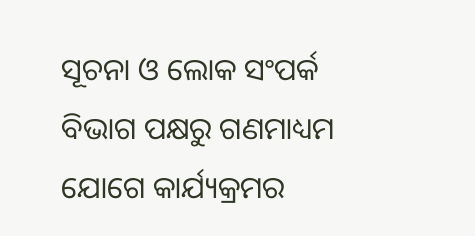ସୂଚନା ଓ ଲୋକ ସଂପର୍କ ବିଭାଗ ପକ୍ଷରୁ ଗଣମାଧ୍ୟମ ଯୋଗେ କାର୍ଯ୍ୟକ୍ରମର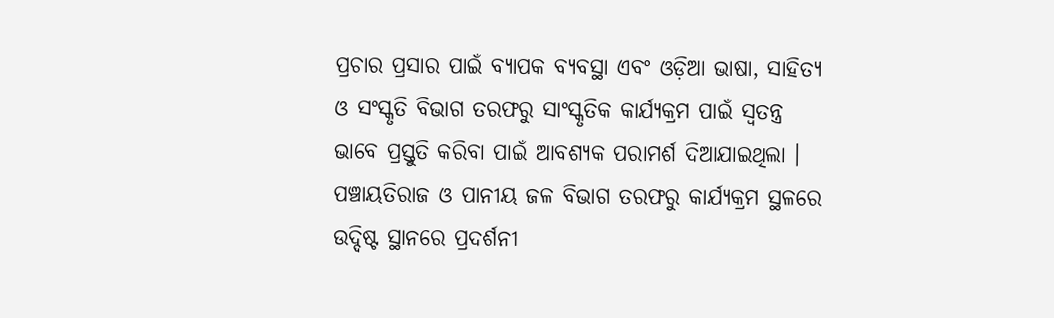ପ୍ରଚାର ପ୍ରସାର ପାଇଁ ବ୍ୟାପକ ବ୍ୟବସ୍ଥା ଏବଂ ଓଡ଼ିଆ ଭାଷା, ସାହିତ୍ୟ ଓ ସଂସ୍କୃତି ବିଭାଗ ତରଫରୁ ସାଂସ୍କୃତିକ କାର୍ଯ୍ୟକ୍ରମ ପାଇଁ ସ୍ୱତନ୍ତ୍ର ଭାବେ ପ୍ରସ୍ତୁତି କରିବା ପାଇଁ ଆବଶ୍ୟକ ପରାମର୍ଶ ଦିଆଯାଇଥିଲା ।
ପଞ୍ଚାୟତିରାଜ ଓ ପାନୀୟ ଜଳ ବିଭାଗ ତରଫରୁ କାର୍ଯ୍ୟକ୍ରମ ସ୍ଥଳରେ ଉଦ୍ଦିଷ୍ଟ ସ୍ଥାନରେ ପ୍ରଦର୍ଶନୀ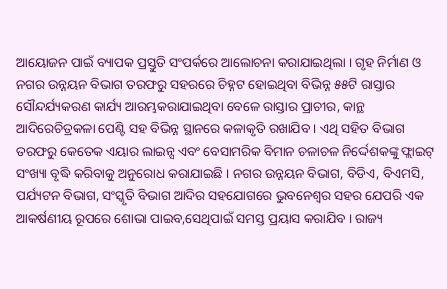ଆୟୋଜନ ପାଇଁ ବ୍ୟାପକ ପ୍ରସ୍ତୁତି ସଂପର୍କରେ ଆଲୋଚନା କରାଯାଇଥିଲା । ଗୃହ ନିର୍ମାଣ ଓ ନଗର ଉନ୍ନୟନ ବିଭାଗ ତରଫରୁ ସହରରେ ଚିହ୍ନଟ ହୋଇଥିବା ବିଭିନ୍ନ ୫୫ଟି ରାସ୍ତାର ସୌନ୍ଦର୍ଯ୍ୟକରଣ କାର୍ଯ୍ୟ ଆରମ୍ଭକରାଯାଇଥିବା ବେଳେ ରାସ୍ତାର ପ୍ରାଚୀର, କାନ୍ଥ ଆଦିରେଚିତ୍ରକଳା ପେଣ୍ଟି ସହ ବିଭିନ୍ନ ସ୍ଥାନରେ କଳାକୃତି ରଖାଯିବ । ଏଥି ସହିତ ବିଭାଗ ତରଫରୁ କେତେକ ଏୟାର ଲାଇନ୍ସ ଏବଂ ବେସାମରିକ ବିମାନ ଚଳାଚଳ ନିର୍ଦ୍ଦେଶକଙ୍କୁ ଫ୍ଲାଇଟ୍ ସଂଖ୍ୟା ବୃଦ୍ଧି କରିବାକୁ ଅନୁରୋଧ କରାଯାଇଛି । ନଗର ଉନ୍ନୟନ ବିଭାଗ, ବିଡିଏ, ବିଏମସି, ପର୍ଯ୍ୟଟନ ବିଭାଗ, ସଂସ୍କୃତି ବିଭାଗ ଆଦିର ସହଯୋଗରେ ଭୁବନେଶ୍ୱର ସହର ଯେପରି ଏକ ଆକର୍ଷଣୀୟ ରୂପରେ ଶୋଭା ପାଇବ,ସେଥିପାଇଁ ସମସ୍ତ ପ୍ରୟାସ କରାଯିବ । ରାଜ୍ୟ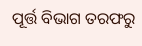ପୂର୍ତ୍ତ ବିଭାଗ ତରଫରୁ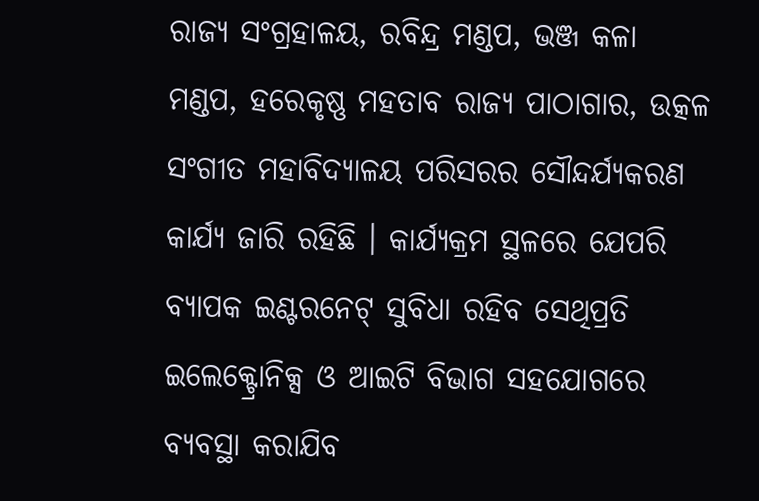ରାଜ୍ୟ ସଂଗ୍ରହାଳୟ, ରବିନ୍ଦ୍ର ମଣ୍ଡପ, ଭଞ୍ଜ କଳା ମଣ୍ଡପ, ହରେକୃଷ୍ଣ ମହତାବ ରାଜ୍ୟ ପାଠାଗାର, ଉତ୍କଳ ସଂଗୀତ ମହାବିଦ୍ୟାଳୟ ପରିସରର ସୌନ୍ଦର୍ଯ୍ୟକରଣ କାର୍ଯ୍ୟ ଜାରି ରହିଛି । କାର୍ଯ୍ୟକ୍ରମ ସ୍ଥଳରେ ଯେପରି ବ୍ୟାପକ ଇଣ୍ଟରନେଟ୍ ସୁବିଧା ରହିବ ସେଥିପ୍ରତି ଇଲେକ୍ଟ୍ରୋନିକ୍ସ ଓ ଆଇଟି ବିଭାଗ ସହଯୋଗରେ ବ୍ୟବସ୍ଥା କରାଯିବ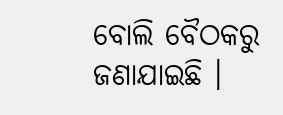ବୋଲି ବୈଠକରୁ ଜଣାଯାଇଛି ।